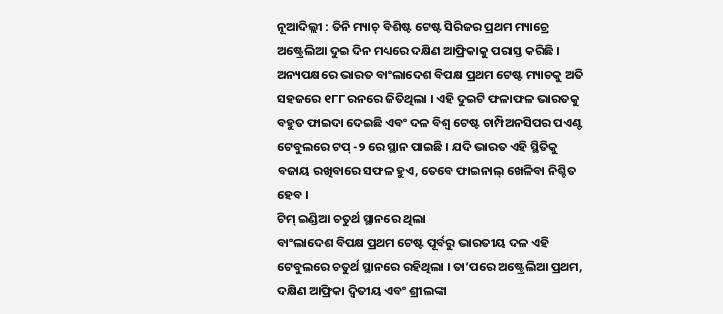ନୂଆଦିଲ୍ଲୀ : ତିନି ମ୍ୟାଚ୍ ବିଶିଷ୍ଟ ଟେଷ୍ଟ ସିରିଜର ପ୍ରଥମ ମ୍ୟାଚ୍ରେ ଅଷ୍ଟ୍ରେଲିଆ ଦୁଇ ଦିନ ମଧ୍ୟରେ ଦକ୍ଷିଣ ଆଫ୍ରିକାକୁ ପରାସ୍ତ କରିଛି । ଅନ୍ୟପକ୍ଷରେ ଭାରତ ବାଂଲାଦେଶ ବିପକ୍ଷ ପ୍ରଥମ ଟେଷ୍ଟ ମ୍ୟାଚକୁ ଅତି ସହଜରେ ୧୮୮ ରନରେ ଜିତିଥିଲା । ଏହି ଦୁଇଟି ଫଳାଫଳ ଭାରତକୁ ବହୁତ ଫାଇଦା ଦେଇଛି ଏବଂ ଦଳ ବିଶ୍ୱ ଟେଷ୍ଟ ଚାମ୍ପିଅନସିପର ପଏଣ୍ଟ ଟେବୁଲରେ ଟପ୍ -୨ ରେ ସ୍ଥାନ ପାଇଛି । ଯଦି ଭାରତ ଏହି ସ୍ଥିତିକୁ ବଜାୟ ରଖିବାରେ ସଫଳ ହୁଏ, ତେବେ ଫାଇନାଲ୍ ଖେଳିବା ନିଶ୍ଚିତ ହେବ ।
ଟିମ୍ ଇଣ୍ଡିଆ ଚତୁର୍ଥ ସ୍ଥାନରେ ଥିଲା
ବାଂଲାଦେଶ ବିପକ୍ଷ ପ୍ରଥମ ଟେଷ୍ଟ ପୂର୍ବରୁ ଭାରତୀୟ ଦଳ ଏହି ଟେବୁଲରେ ଚତୁର୍ଥ ସ୍ଥାନରେ ରହିଥିଲା । ତା’ପରେ ଅଷ୍ଟ୍ରେଲିଆ ପ୍ରଥମ, ଦକ୍ଷିଣ ଆଫ୍ରିକା ଦ୍ୱିତୀୟ ଏବଂ ଶ୍ରୀଲଙ୍କା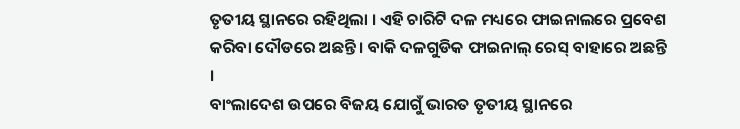ତୃତୀୟ ସ୍ଥାନରେ ରହିଥିଲା । ଏହି ଚାରିଟି ଦଳ ମଧ୍ୟରେ ଫାଇନାଲରେ ପ୍ରବେଶ କରିବା ଦୌଡରେ ଅଛନ୍ତି । ବାକି ଦଳଗୁଡିକ ଫାଇନାଲ୍ ରେସ୍ ବାହାରେ ଅଛନ୍ତି ।
ବାଂଲାଦେଶ ଉପରେ ବିଜୟ ଯୋଗୁଁ ଭାରତ ତୃତୀୟ ସ୍ଥାନରେ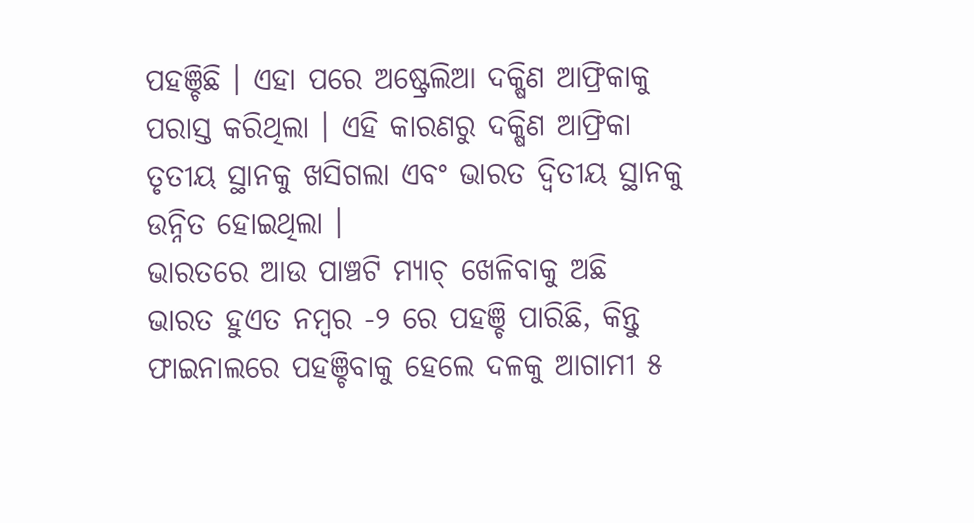ପହଞ୍ଚିଛି । ଏହା ପରେ ଅଷ୍ଟ୍ରେଲିଆ ଦକ୍ଷିଣ ଆଫ୍ରିକାକୁ ପରାସ୍ତ କରିଥିଲା । ଏହି କାରଣରୁ ଦକ୍ଷିଣ ଆଫ୍ରିକା ତୃତୀୟ ସ୍ଥାନକୁ ଖସିଗଲା ଏବଂ ଭାରତ ଦ୍ୱିତୀୟ ସ୍ଥାନକୁ ଉନ୍ନିତ ହୋଇଥିଲା ।
ଭାରତରେ ଆଉ ପାଞ୍ଚଟି ମ୍ୟାଚ୍ ଖେଳିବାକୁ ଅଛି
ଭାରତ ହୁଏତ ନମ୍ବର -୨ ରେ ପହଞ୍ଚି ପାରିଛି, କିନ୍ତୁ ଫାଇନାଲରେ ପହଞ୍ଚିବାକୁ ହେଲେ ଦଳକୁ ଆଗାମୀ ୫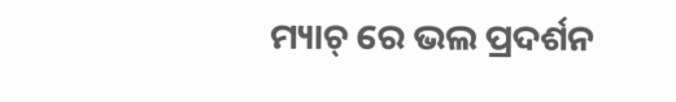ମ୍ୟାଚ୍ ରେ ଭଲ ପ୍ରଦର୍ଶନ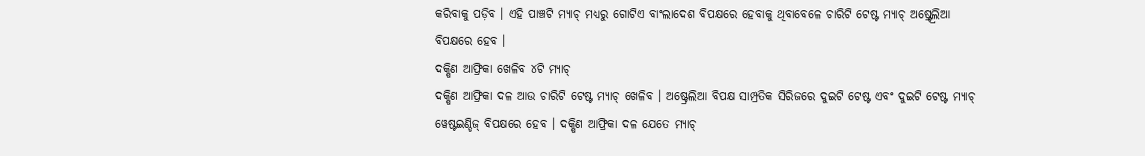କରିବାକୁ ପଡ଼ିବ । ଏହି ପାଞ୍ଚଟି ମ୍ୟାଚ୍ ମଧ୍ୟରୁ ଗୋଟିଏ ବାଂଲାଦେଶ ବିପକ୍ଷରେ ହେବାକୁ ଥିବାବେଳେ ଚାରିଟି ଟେଷ୍ଟ ମ୍ୟାଚ୍ ଅଷ୍ର୍ଟ୍ରେଲିଆ ବିପକ୍ଷରେ ହେବ ।
ଦକ୍ଷିଣ ଆଫ୍ରିକା ଖେଳିବ ୪ଟି ମ୍ୟାଚ୍
ଦକ୍ଷିଣ ଆଫ୍ରିକା ଦଳ ଆଉ ଚାରିଟି ଟେଷ୍ଟ ମ୍ୟାଚ୍ ଖେଳିବ । ଅଷ୍ଟ୍ରେଲିଆ ବିପକ୍ଷ ସାମ୍ପ୍ରତିକ ସିରିଜରେ ଦୁଇଟି ଟେଷ୍ଟ ଏବଂ ଦୁଇଟି ଟେଷ୍ଟ ମ୍ୟାଚ୍ ୱେଷ୍ଟଇଣ୍ଡିଜ୍ ବିପକ୍ଷରେ ହେବ । ଦକ୍ଷିଣ ଆଫ୍ରିକା ଦଳ ଯେତେ ମ୍ୟାଚ୍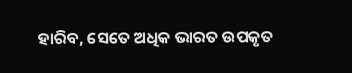ହାରିବ, ସେତେ ଅଧିକ ଭାରତ ଉପକୃତ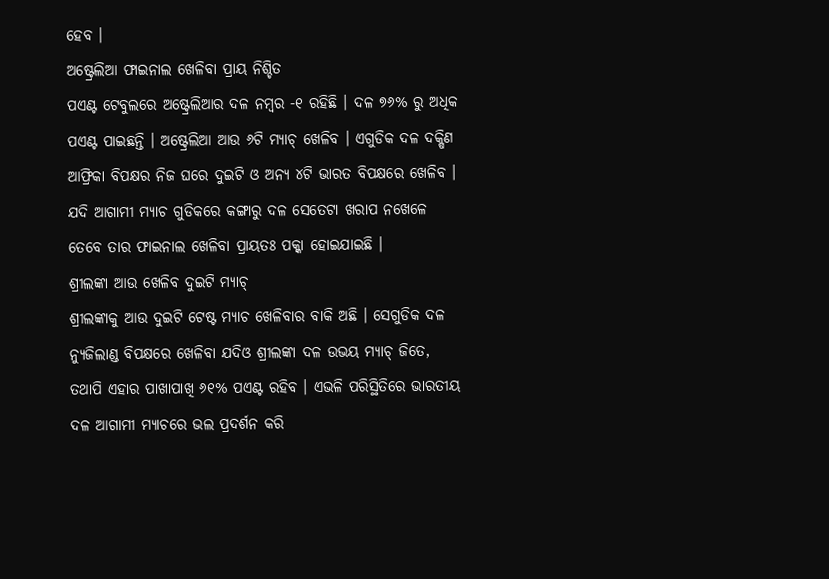ହେବ ।
ଅଷ୍ଟ୍ରେଲିଆ ଫାଇନାଲ ଖେଳିବା ପ୍ରାୟ ନିଶ୍ଚିତ
ପଏଣ୍ଟ ଟେବୁଲରେ ଅଷ୍ଟ୍ରେଲିଆର ଦଳ ନମ୍ବର -୧ ରହିଛି । ଦଳ ୭୬% ରୁ ଅଧିକ ପଏଣ୍ଟ ପାଇଛନ୍ତି । ଅଷ୍ଟ୍ରେଲିଆ ଆଉ ୬ଟି ମ୍ୟାଚ୍ ଖେଳିବ । ଏଗୁଡିକ ଦଳ ଦକ୍ଷିଣ ଆଫ୍ରିକା ବିପକ୍ଷର ନିଜ ଘରେ ଦୁଇଟି ଓ ଅନ୍ୟ ୪ଟି ଭାରତ ବିପକ୍ଷରେ ଖେଳିବ । ଯଦି ଆଗାମୀ ମ୍ୟାଚ ଗୁଡିକରେ କଙ୍ଗାରୁ ଦଳ ସେତେଟା ଖରାପ ନଖେଳେ ତେବେ ତାର ଫାଇନାଲ ଖେଳିବା ପ୍ରାୟତଃ ପକ୍କା ହୋଇଯାଇଛି ।
ଶ୍ରୀଲଙ୍କା ଆଉ ଖେଳିବ ଦୁଇଟି ମ୍ୟାଚ୍
ଶ୍ରୀଲଙ୍କାକୁ ଆଉ ଦୁଇଟି ଟେଷ୍ଟ ମ୍ୟାଚ ଖେଳିବାର ବାକି ଅଛି । ସେଗୁଡିକ ଦଳ ନ୍ୟୁଜିଲାଣ୍ଡ ବିପକ୍ଷରେ ଖେଳିବା ଯଦିଓ ଶ୍ରୀଲଙ୍କା ଦଳ ଉଭୟ ମ୍ୟାଚ୍ ଜିତେ, ତଥାପି ଏହାର ପାଖାପାଖି ୬୧% ପଏଣ୍ଟ ରହିବ । ଏଭଳି ପରିସ୍ଥିତିରେ ଭାରତୀୟ ଦଳ ଆଗାମୀ ମ୍ୟାଚରେ ଭଲ ପ୍ରଦର୍ଶନ କରି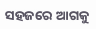ସହଜରେ ଆଗକୁ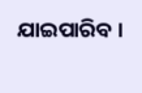ଯାଇପାରିବ ।